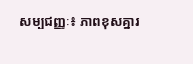សម្បជញ្ញៈ៖ ភាពខុសគ្នារ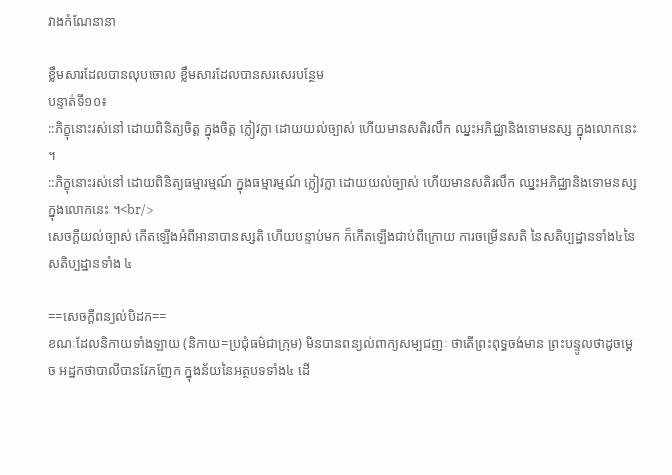វាងកំណែនានា

ខ្លឹមសារដែលបានលុបចោល ខ្លឹមសារដែលបានសរសេរបន្ថែម
បន្ទាត់ទី១០៖
::ភិក្ខុនោះរស់នៅ ដោយពិនិត្យចិត្ត ក្នុងចិត្ត ក្លៀវក្លា ដោយយល់ច្បាស់ ហើយមានសតិរលឹក ឈ្នះអភិជ្ឈានិងទោមនស្ស ក្នុងលោកនេះ ។
::ភិក្ខុនោះរស់នៅ ដោយពិនិត្យធម្មារម្មណ៍ ក្នុងធម្មារម្មណ៍ ក្លៀវក្លា ដោយយល់ច្បាស់ ហើយមានសតិរលឹក ឈ្នះអភិជ្ឈានិងទោមនស្ស ក្នុងលោកនេះ ។<br/>
សេចក្តីយល់ច្បាស់ កើតឡើងអំពីអានាបានស្សតិ ហើយបន្ទាប់មក ក៏កើតឡើងជាប់ពីក្រោយ ការចម្រើនសតិ នៃសតិប្បដ្ឋានទាំង៤នៃសតិប្បដ្ឋានទាំង ៤

==សេចក្តីពន្យល់បិដក==
ខណៈដែលនិកាយទាំងឡាយ (និកាយ=ប្រជុំធម៌ជាក្រុម) មិនបានពន្យល់ពាក្យសម្បជញៈ ថាតើព្រះពុទ្ធចង់មាន ព្រះបន្ទូលថាដូចម្តេច អដ្ឋកថាបាលីបានវែកញែក ក្នុងន័យនៃអត្ថបទទាំង៤ ដើ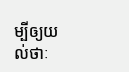ម្បីឲ្យយល់ថាៈ